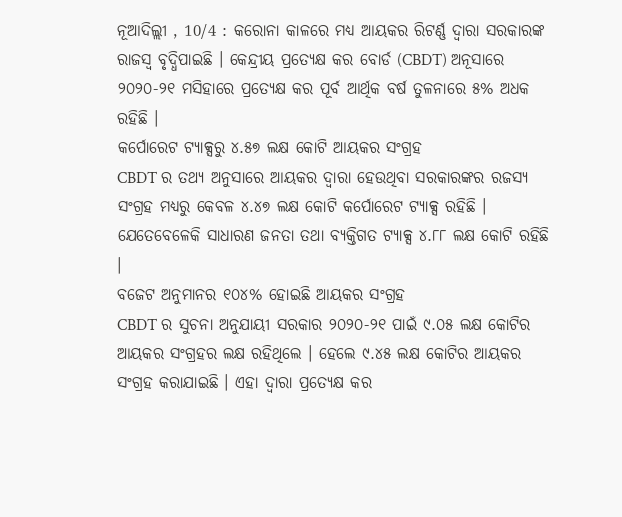ନୂଆଦିଲ୍ଲୀ , 10/4 : କରୋନା କାଳରେ ମଧ୍ୟ ଆୟକର ରିଟର୍ଣ୍ଣ ଦ୍ୱାରା ସରକାରଙ୍କ ରାଜସ୍ୱ ବୃଦ୍ଧିପାଇଛି । କେନ୍ଦ୍ରୀୟ ପ୍ରତ୍ୟେକ୍ଷ କର ବୋର୍ଡ (CBDT) ଅନୂସାରେ ୨୦୨୦-୨୧ ମସିହାରେ ପ୍ରତ୍ୟେକ୍ଷ କର ପୂର୍ବ ଆର୍ଥିକ ବର୍ଷ ତୁଳନାରେ ୫% ଅଧକ ରହିଛି ।
କର୍ପୋରେଟ ଟ୍ୟାକ୍ସରୁ ୪.୫୭ ଲକ୍ଷ କୋଟି ଆୟକର ସଂଗ୍ରହ
CBDT ର ତଥ୍ୟ ଅନୁସାରେ ଆୟକର ଦ୍ୱାରା ହେଉଥିବା ସରକାରଙ୍କର ରଜସ୍ୟ ସଂଗ୍ରହ ମଧ୍ୟରୁ କେବଳ ୪.୪୭ ଲକ୍ଷ କୋଟି କର୍ପୋରେଟ ଟ୍ୟାକ୍ସ ରହିଛି । ଯେତେବେଳେକି ସାଧାରଣ ଜନତା ତଥା ବ୍ୟକ୍ତିଗତ ଟ୍ୟାକ୍ସ ୪.୮୮ ଲକ୍ଷ କୋଟି ରହିଛି ।
ବଜେଟ ଅନୁମାନର ୧୦୪% ହୋଇଛି ଆୟକର ସଂଗ୍ରହ
CBDT ର ସୁଚନା ଅନୁଯାୟୀ ସରକାର ୨୦୨୦-୨୧ ପାଇଁ ୯.୦୫ ଲକ୍ଷ କୋଟିର ଆୟକର ସଂଗ୍ରହର ଲକ୍ଷ ରହିଥିଲେ । ହେଲେ ୯.୪୫ ଲକ୍ଷ କୋଟିର ଆୟକର ସଂଗ୍ରହ କରାଯାଇଛି । ଏହା ଦ୍ୱାରା ପ୍ରତ୍ୟେକ୍ଷ କର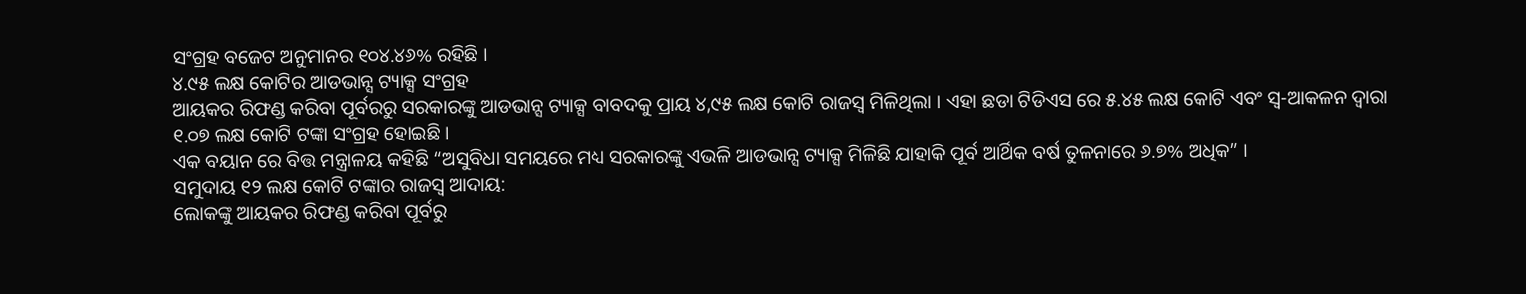ସଂଗ୍ରହ ବଜେଟ ଅନୁମାନର ୧୦୪.୪୬% ରହିଛି ।
୪.୯୫ ଲକ୍ଷ କୋଟିର ଆଡଭାନ୍ସ ଟ୍ୟାକ୍ସ ସଂଗ୍ରହ
ଆୟକର ରିଫଣ୍ଡ କରିବା ପୂର୍ବରରୁ ସରକାରଙ୍କୁ ଆଡଭାନ୍ସ ଟ୍ୟାକ୍ସ ବାବଦକୁ ପ୍ରାୟ ୪,୯୫ ଲକ୍ଷ କୋଟି ରାଜସ୍ୱ ମିଳିଥିଲା । ଏହା ଛଡା ଟିଡିଏସ ରେ ୫.୪୫ ଲକ୍ଷ କୋଟି ଏବଂ ସ୍ୱ-ଆକଳନ ଦ୍ୱାରା ୧.୦୭ ଲକ୍ଷ କୋଟି ଟଙ୍କା ସଂଗ୍ରହ ହୋଇଛି ।
ଏକ ବୟାନ ରେ ବିତ୍ତ ମନ୍ତ୍ରାଳୟ କହିଛି “ଅସୁବିଧା ସମୟରେ ମଧ୍ୟ ସରକାରଙ୍କୁ ଏଭଳି ଆଡଭାନ୍ସ ଟ୍ୟାକ୍ସ ମିଳିଛି ଯାହାକି ପୂର୍ବ ଆର୍ଥିକ ବର୍ଷ ତୁଳନାରେ ୬.୭% ଅଧିକ” ।
ସମୁଦାୟ ୧୨ ଲକ୍ଷ କୋଟି ଟଙ୍କାର ରାଜସ୍ୱ ଆଦାୟ:
ଲୋକଙ୍କୁ ଆୟକର ରିଫଣ୍ଡ କରିବା ପୂର୍ବରୁ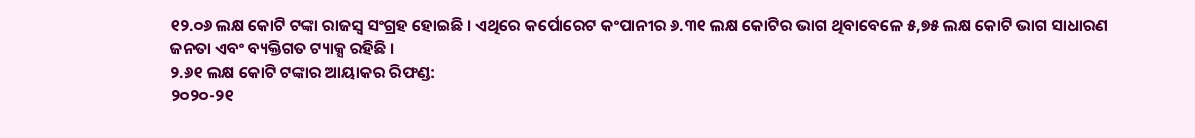୧୨.୦୬ ଲକ୍ଷ କୋଟି ଟଙ୍କା ରାଜସ୍ୱ ସଂଗ୍ରହ ହୋଇଛି । ଏଥିରେ କର୍ପୋରେଟ କଂପାନୀର ୬.୩୧ ଲକ୍ଷ କୋଟିର ଭାଗ ଥିବାବେଳେ ୫,୭୫ ଲକ୍ଷ କୋଟି ଭାଗ ସାଧାରଣ ଜନତା ଏବଂ ବ୍ୟକ୍ତିଗତ ଟ୍ୟାକ୍ସ ରହିଛି ।
୨.୬୧ ଲକ୍ଷ କୋଟି ଟଙ୍କାର ଆୟାକର ରିଫଣ୍ଡ:
୨୦୨୦-୨୧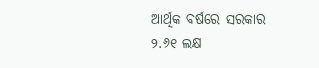ଆର୍ଥିକ ବର୍ଷରେ ସରକାର ୨.୬୧ ଲକ୍ଷ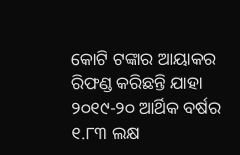କୋଟି ଟଙ୍କାର ଆୟାକର ରିଫଣ୍ଡ କରିଛନ୍ତି ଯାହା ୨୦୧୯-୨୦ ଆର୍ଥିକ ବର୍ଷର ୧.୮୩ ଲକ୍ଷ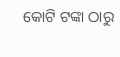କୋଟି ଟଙ୍କା ଠାରୁ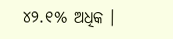୪୨.୧% ଅଧିକ ।